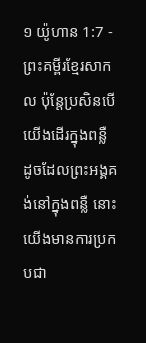១ យ៉ូហាន 1:7 - ព្រះគម្ពីរខ្មែរសាកល ប៉ុន្តែប្រសិនបើយើងដើរក្នុងពន្លឺ ដូចដែលព្រះអង្គគង់នៅក្នុងពន្លឺ នោះយើងមានការប្រកបជា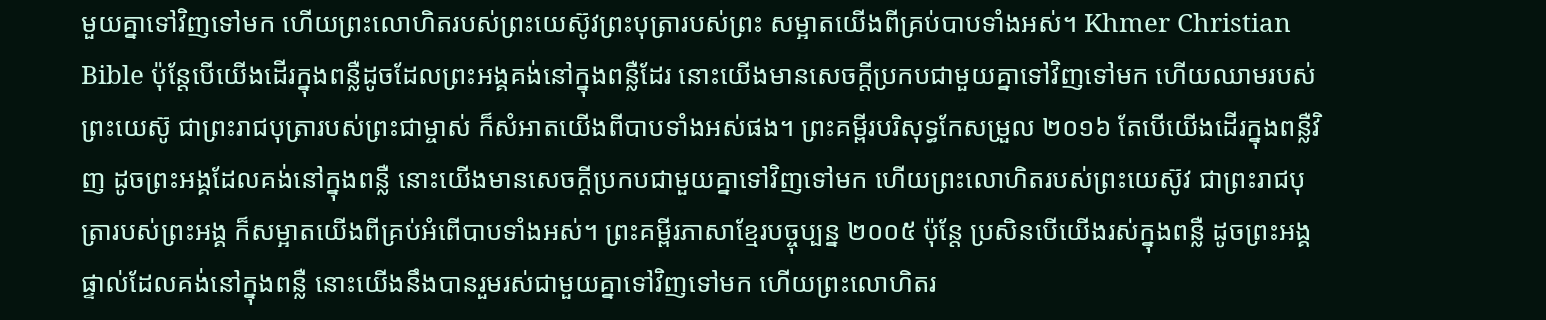មួយគ្នាទៅវិញទៅមក ហើយព្រះលោហិតរបស់ព្រះយេស៊ូវព្រះបុត្រារបស់ព្រះ សម្អាតយើងពីគ្រប់បាបទាំងអស់។ Khmer Christian Bible ប៉ុន្ដែបើយើងដើរក្នុងពន្លឺដូចដែលព្រះអង្គគង់នៅក្នុងពន្លឺដែរ នោះយើងមានសេចក្ដីប្រកបជាមួយគ្នាទៅវិញទៅមក ហើយឈាមរបស់ព្រះយេស៊ូ ជាព្រះរាជបុត្រារបស់ព្រះជាម្ចាស់ ក៏សំអាតយើងពីបាបទាំងអស់ផង។ ព្រះគម្ពីរបរិសុទ្ធកែសម្រួល ២០១៦ តែបើយើងដើរក្នុងពន្លឺវិញ ដូចព្រះអង្គដែលគង់នៅក្នុងពន្លឺ នោះយើងមានសេចក្ដីប្រកបជាមួយគ្នាទៅវិញទៅមក ហើយព្រះលោហិតរបស់ព្រះយេស៊ូវ ជាព្រះរាជបុត្រារបស់ព្រះអង្គ ក៏សម្អាតយើងពីគ្រប់អំពើបាបទាំងអស់។ ព្រះគម្ពីរភាសាខ្មែរបច្ចុប្បន្ន ២០០៥ ប៉ុន្តែ ប្រសិនបើយើងរស់ក្នុងពន្លឺ ដូចព្រះអង្គផ្ទាល់ដែលគង់នៅក្នុងពន្លឺ នោះយើងនឹងបានរួមរស់ជាមួយគ្នាទៅវិញទៅមក ហើយព្រះលោហិតរ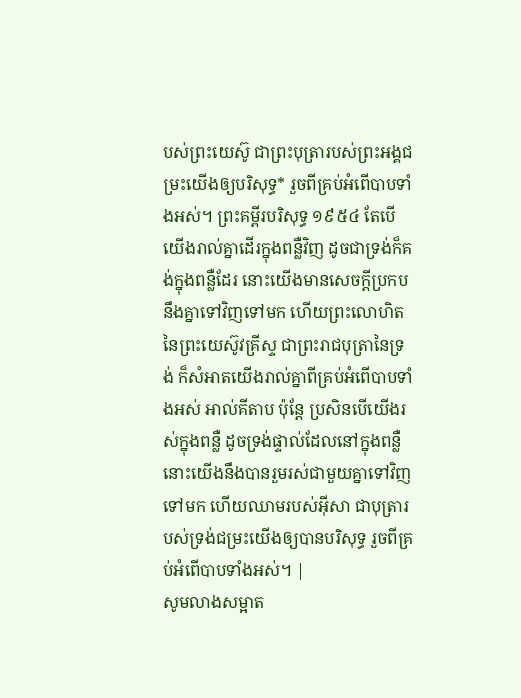បស់ព្រះយេស៊ូ ជាព្រះបុត្រារបស់ព្រះអង្គជម្រះយើងឲ្យបរិសុទ្ធ* រួចពីគ្រប់អំពើបាបទាំងអស់។ ព្រះគម្ពីរបរិសុទ្ធ ១៩៥៤ តែបើយើងរាល់គ្នាដើរក្នុងពន្លឺវិញ ដូចជាទ្រង់ក៏គង់ក្នុងពន្លឺដែរ នោះយើងមានសេចក្ដីប្រកបនឹងគ្នាទៅវិញទៅមក ហើយព្រះលោហិតនៃព្រះយេស៊ូវគ្រីស្ទ ជាព្រះរាជបុត្រានៃទ្រង់ ក៏សំអាតយើងរាល់គ្នាពីគ្រប់អំពើបាបទាំងអស់ អាល់គីតាប ប៉ុន្ដែ ប្រសិនបើយើងរស់ក្នុងពន្លឺ ដូចទ្រង់ផ្ទាល់ដែលនៅក្នុងពន្លឺ នោះយើងនឹងបានរួមរស់ជាមួយគ្នាទៅវិញទៅមក ហើយឈាមរបស់អ៊ីសា ជាបុត្រារបស់ទ្រង់ជម្រះយើងឲ្យបានបរិសុទ្ធ រួចពីគ្រប់អំពើបាបទាំងអស់។ |
សូមលាងសម្អាត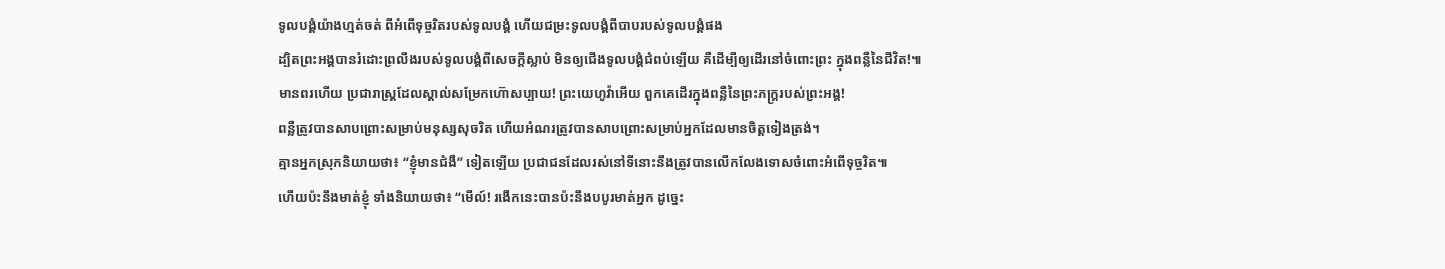ទូលបង្គំយ៉ាងហ្មត់ចត់ ពីអំពើទុច្ចរិតរបស់ទូលបង្គំ ហើយជម្រះទូលបង្គំពីបាបរបស់ទូលបង្គំផង
ដ្បិតព្រះអង្គបានរំដោះព្រលឹងរបស់ទូលបង្គំពីសេចក្ដីស្លាប់ មិនឲ្យជើងទូលបង្គំជំពប់ឡើយ គឺដើម្បីឲ្យដើរនៅចំពោះព្រះ ក្នុងពន្លឺនៃជីវិត!៕
មានពរហើយ ប្រជារាស្ត្រដែលស្គាល់សម្រែកហ៊ោសប្បាយ! ព្រះយេហូវ៉ាអើយ ពួកគេដើរក្នុងពន្លឺនៃព្រះភក្ត្ររបស់ព្រះអង្គ!
ពន្លឺត្រូវបានសាបព្រោះសម្រាប់មនុស្សសុចរិត ហើយអំណរត្រូវបានសាបព្រោះសម្រាប់អ្នកដែលមានចិត្តទៀងត្រង់។
គ្មានអ្នកស្រុកនិយាយថា៖ “ខ្ញុំមានជំងឺ” ទៀតឡើយ ប្រជាជនដែលរស់នៅទីនោះនឹងត្រូវបានលើកលែងទោសចំពោះអំពើទុច្ចរិត៕
ហើយប៉ះនឹងមាត់ខ្ញុំ ទាំងនិយាយថា៖ “មើល៍! រងើកនេះបានប៉ះនឹងបបូរមាត់អ្នក ដូច្នេះ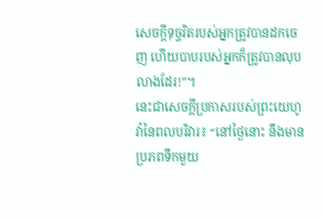សេចក្ដីទុច្ចរិតរបស់អ្នកត្រូវបានដកចេញ ហើយបាបរបស់អ្នកក៏ត្រូវបានលុបលាងដែរ!”។
នេះជាសេចក្ដីប្រកាសរបស់ព្រះយេហូវ៉ានៃពលបរិវារ៖ “នៅថ្ងៃនោះ នឹងមានប្រភពទឹកមួយ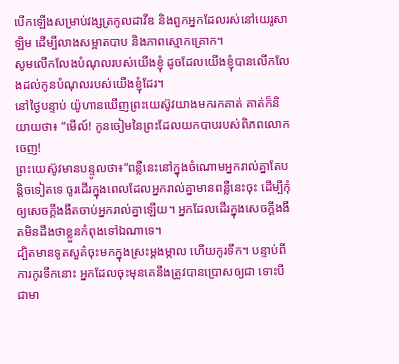បើកឡើងសម្រាប់វង្សត្រកូលដាវីឌ និងពួកអ្នកដែលរស់នៅយេរូសាឡិម ដើម្បីលាងសម្អាតបាប និងភាពស្មោកគ្រោក។
សូមលើកលែងបំណុលរបស់យើងខ្ញុំ ដូចដែលយើងខ្ញុំបានលើកលែងដល់កូនបំណុលរបស់យើងខ្ញុំដែរ។
នៅថ្ងៃបន្ទាប់ យ៉ូហានឃើញព្រះយេស៊ូវយាងមករកគាត់ គាត់ក៏និយាយថា៖ “មើល៍! កូនចៀមនៃព្រះដែលយកបាបរបស់ពិភពលោកចេញ!
ព្រះយេស៊ូវមានបន្ទូលថា៖“ពន្លឺនេះនៅក្នុងចំណោមអ្នករាល់គ្នាតែបន្តិចទៀតទេ ចូរដើរក្នុងពេលដែលអ្នករាល់គ្នាមានពន្លឺនេះចុះ ដើម្បីកុំឲ្យសេចក្ដីងងឹតចាប់អ្នករាល់គ្នាឡើយ។ អ្នកដែលដើរក្នុងសេចក្ដីងងឹតមិនដឹងថាខ្លួនកំពុងទៅឯណាទេ។
ដ្បិតមានទូតសួគ៌ចុះមកក្នុងស្រះម្ដងម្កាល ហើយកូរទឹក។ បន្ទាប់ពីការកូរទឹកនោះ អ្នកដែលចុះមុនគេនឹងត្រូវបានប្រោសឲ្យជា ទោះបីជាមា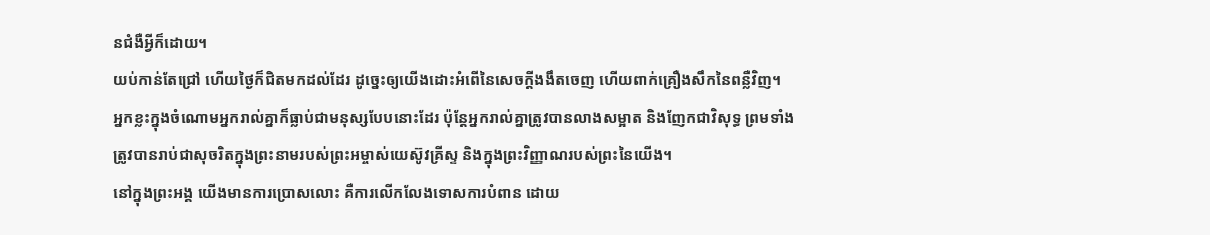នជំងឺអ្វីក៏ដោយ។
យប់កាន់តែជ្រៅ ហើយថ្ងៃក៏ជិតមកដល់ដែរ ដូច្នេះឲ្យយើងដោះអំពើនៃសេចក្ដីងងឹតចេញ ហើយពាក់គ្រឿងសឹកនៃពន្លឺវិញ។
អ្នកខ្លះក្នុងចំណោមអ្នករាល់គ្នាក៏ធ្លាប់ជាមនុស្សបែបនោះដែរ ប៉ុន្តែអ្នករាល់គ្នាត្រូវបានលាងសម្អាត និងញែកជាវិសុទ្ធ ព្រមទាំងត្រូវបានរាប់ជាសុចរិតក្នុងព្រះនាមរបស់ព្រះអម្ចាស់យេស៊ូវគ្រីស្ទ និងក្នុងព្រះវិញ្ញាណរបស់ព្រះនៃយើង។
នៅក្នុងព្រះអង្គ យើងមានការប្រោសលោះ គឺការលើកលែងទោសការបំពាន ដោយ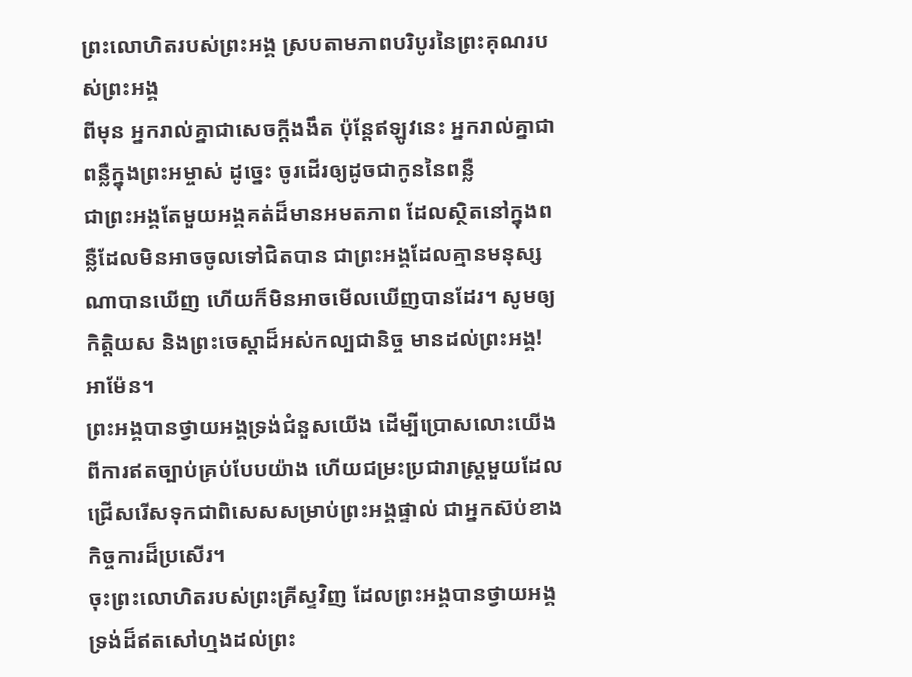ព្រះលោហិតរបស់ព្រះអង្គ ស្របតាមភាពបរិបូរនៃព្រះគុណរបស់ព្រះអង្គ
ពីមុន អ្នករាល់គ្នាជាសេចក្ដីងងឹត ប៉ុន្តែឥឡូវនេះ អ្នករាល់គ្នាជាពន្លឺក្នុងព្រះអម្ចាស់ ដូច្នេះ ចូរដើរឲ្យដូចជាកូននៃពន្លឺ
ជាព្រះអង្គតែមួយអង្គគត់ដ៏មានអមតភាព ដែលស្ថិតនៅក្នុងពន្លឺដែលមិនអាចចូលទៅជិតបាន ជាព្រះអង្គដែលគ្មានមនុស្សណាបានឃើញ ហើយក៏មិនអាចមើលឃើញបានដែរ។ សូមឲ្យកិត្តិយស និងព្រះចេស្ដាដ៏អស់កល្បជានិច្ច មានដល់ព្រះអង្គ! អាម៉ែន។
ព្រះអង្គបានថ្វាយអង្គទ្រង់ជំនួសយើង ដើម្បីប្រោសលោះយើងពីការឥតច្បាប់គ្រប់បែបយ៉ាង ហើយជម្រះប្រជារាស្ត្រមួយដែលជ្រើសរើសទុកជាពិសេសសម្រាប់ព្រះអង្គផ្ទាល់ ជាអ្នកស៊ប់ខាងកិច្ចការដ៏ប្រសើរ។
ចុះព្រះលោហិតរបស់ព្រះគ្រីស្ទវិញ ដែលព្រះអង្គបានថ្វាយអង្គទ្រង់ដ៏ឥតសៅហ្មងដល់ព្រះ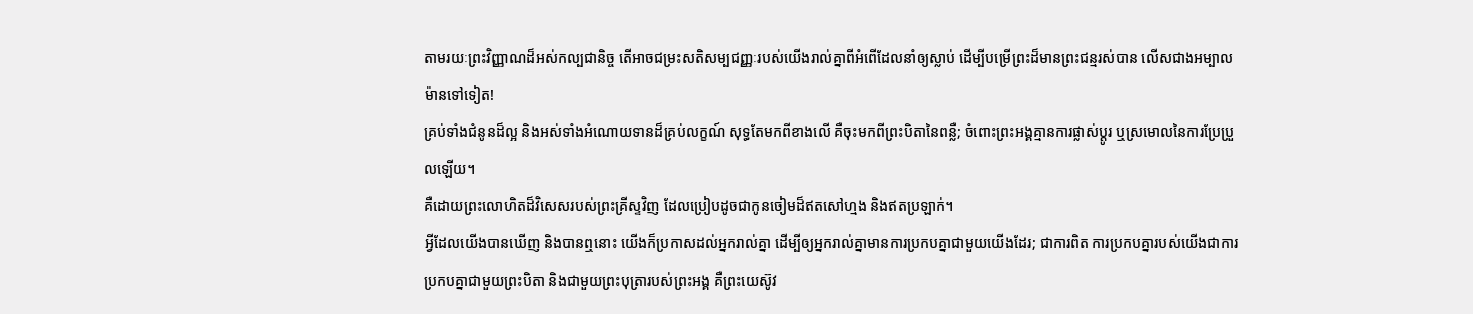តាមរយៈព្រះវិញ្ញាណដ៏អស់កល្បជានិច្ច តើអាចជម្រះសតិសម្បជញ្ញៈរបស់យើងរាល់គ្នាពីអំពើដែលនាំឲ្យស្លាប់ ដើម្បីបម្រើព្រះដ៏មានព្រះជន្មរស់បាន លើសជាងអម្បាលម៉ានទៅទៀត!
គ្រប់ទាំងជំនូនដ៏ល្អ និងអស់ទាំងអំណោយទានដ៏គ្រប់លក្ខណ៍ សុទ្ធតែមកពីខាងលើ គឺចុះមកពីព្រះបិតានៃពន្លឺ; ចំពោះព្រះអង្គគ្មានការផ្លាស់ប្ដូរ ឬស្រមោលនៃការប្រែប្រួលឡើយ។
គឺដោយព្រះលោហិតដ៏វិសេសរបស់ព្រះគ្រីស្ទវិញ ដែលប្រៀបដូចជាកូនចៀមដ៏ឥតសៅហ្មង និងឥតប្រឡាក់។
អ្វីដែលយើងបានឃើញ និងបានឮនោះ យើងក៏ប្រកាសដល់អ្នករាល់គ្នា ដើម្បីឲ្យអ្នករាល់គ្នាមានការប្រកបគ្នាជាមួយយើងដែរ; ជាការពិត ការប្រកបគ្នារបស់យើងជាការប្រកបគ្នាជាមួយព្រះបិតា និងជាមួយព្រះបុត្រារបស់ព្រះអង្គ គឺព្រះយេស៊ូវ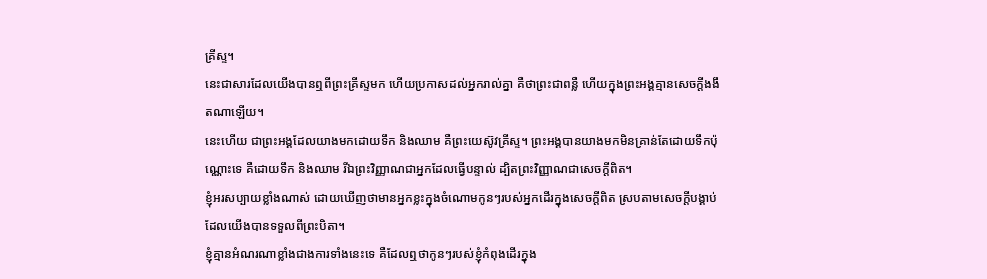គ្រីស្ទ។
នេះជាសារដែលយើងបានឮពីព្រះគ្រីស្ទមក ហើយប្រកាសដល់អ្នករាល់គ្នា គឺថាព្រះជាពន្លឺ ហើយក្នុងព្រះអង្គគ្មានសេចក្ដីងងឹតណាឡើយ។
នេះហើយ ជាព្រះអង្គដែលយាងមកដោយទឹក និងឈាម គឺព្រះយេស៊ូវគ្រីស្ទ។ ព្រះអង្គបានយាងមកមិនគ្រាន់តែដោយទឹកប៉ុណ្ណោះទេ គឺដោយទឹក និងឈាម រីឯព្រះវិញ្ញាណជាអ្នកដែលធ្វើបន្ទាល់ ដ្បិតព្រះវិញ្ញាណជាសេចក្ដីពិត។
ខ្ញុំអរសប្បាយខ្លាំងណាស់ ដោយឃើញថាមានអ្នកខ្លះក្នុងចំណោមកូនៗរបស់អ្នកដើរក្នុងសេចក្ដីពិត ស្របតាមសេចក្ដីបង្គាប់ដែលយើងបានទទួលពីព្រះបិតា។
ខ្ញុំគ្មានអំណរណាខ្លាំងជាងការទាំងនេះទេ គឺដែលឮថាកូនៗរបស់ខ្ញុំកំពុងដើរក្នុង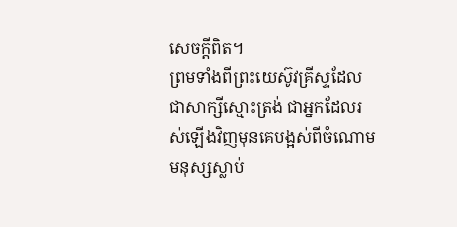សេចក្ដីពិត។
ព្រមទាំងពីព្រះយេស៊ូវគ្រីស្ទដែលជាសាក្សីស្មោះត្រង់ ជាអ្នកដែលរស់ឡើងវិញមុនគេបង្អស់ពីចំណោមមនុស្សស្លាប់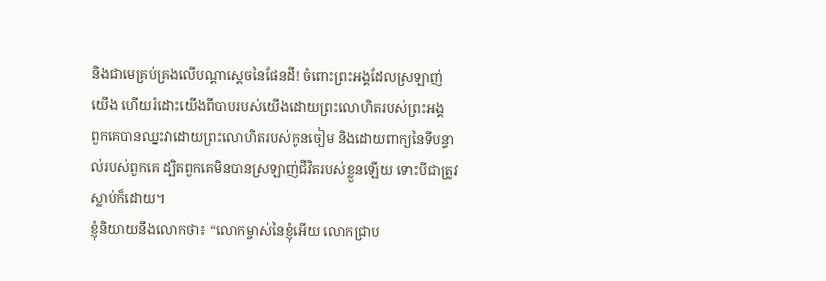និងជាមេគ្រប់គ្រងលើបណ្ដាស្ដេចនៃផែនដី! ចំពោះព្រះអង្គដែលស្រឡាញ់យើង ហើយរំដោះយើងពីបាបរបស់យើងដោយព្រះលោហិតរបស់ព្រះអង្គ
ពួកគេបានឈ្នះវាដោយព្រះលោហិតរបស់កូនចៀម និងដោយពាក្យនៃទីបន្ទាល់របស់ពួកគេ ដ្បិតពួកគេមិនបានស្រឡាញ់ជីវិតរបស់ខ្លួនឡើយ ទោះបីជាត្រូវស្លាប់ក៏ដោយ។
ខ្ញុំនិយាយនឹងលោកថា៖ “លោកម្ចាស់នៃខ្ញុំអើយ លោកជ្រាប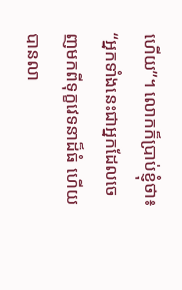ហើយ”។ លោកក៏ប្រាប់ខ្ញុំថា៖ “អ្នកទាំងនេះជាអ្នកដែលចេញមកពីទុក្ខវេទនាដ៏ធំ ហើយបានលា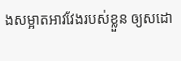ងសម្អាតអាវវែងរបស់ខ្លួន ឲ្យសដោ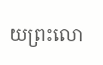យព្រះលោ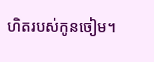ហិតរបស់កូនចៀម។